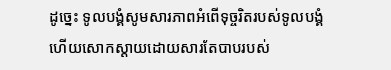ដូច្នេះ ទូលបង្គំសូមសារភាពអំពើទុច្ចរិតរបស់ទូលបង្គំ ហើយសោកស្ដាយដោយសារតែបាបរបស់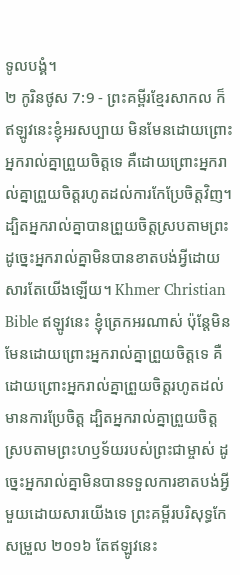ទូលបង្គំ។
២ កូរិនថូស 7:9 - ព្រះគម្ពីរខ្មែរសាកល ក៏ឥឡូវនេះខ្ញុំអរសប្បាយ មិនមែនដោយព្រោះអ្នករាល់គ្នាព្រួយចិត្តទេ គឺដោយព្រោះអ្នករាល់គ្នាព្រួយចិត្តរហូតដល់ការកែប្រែចិត្តវិញ។ ដ្បិតអ្នករាល់គ្នាបានព្រួយចិត្តស្របតាមព្រះ ដូច្នេះអ្នករាល់គ្នាមិនបានខាតបង់អ្វីដោយសារតែយើងឡើយ។ Khmer Christian Bible ឥឡូវនេះ ខ្ញុំត្រេកអរណាស់ ប៉ុន្ដែមិនមែនដោយព្រោះអ្នករាល់គ្នាព្រួយចិត្ដទេ គឺដោយព្រោះអ្នករាល់គ្នាព្រួយចិត្ដរហូតដល់មានការប្រែចិត្ដ ដ្បិតអ្នករាល់គ្នាព្រួយចិត្ដស្របតាមព្រះហឫទ័យរបស់ព្រះជាម្ចាស់ ដូច្នេះអ្នករាល់គ្នាមិនបានទទួលការខាតបង់អ្វីមួយដោយសារយើងទេ ព្រះគម្ពីរបរិសុទ្ធកែសម្រួល ២០១៦ តែឥឡូវនេះ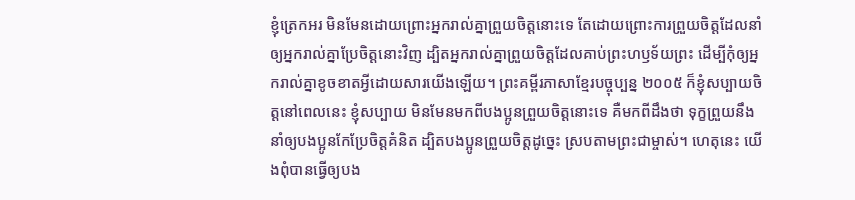ខ្ញុំត្រេកអរ មិនមែនដោយព្រោះអ្នករាល់គ្នាព្រួយចិត្តនោះទេ តែដោយព្រោះការព្រួយចិត្តដែលនាំឲ្យអ្នករាល់គ្នាប្រែចិត្តនោះវិញ ដ្បិតអ្នករាល់គ្នាព្រួយចិត្តដែលគាប់ព្រះហឫទ័យព្រះ ដើម្បីកុំឲ្យអ្នករាល់គ្នាខូចខាតអ្វីដោយសារយើងឡើយ។ ព្រះគម្ពីរភាសាខ្មែរបច្ចុប្បន្ន ២០០៥ ក៏ខ្ញុំសប្បាយចិត្តនៅពេលនេះ ខ្ញុំសប្បាយ មិនមែនមកពីបងប្អូនព្រួយចិត្តនោះទេ គឺមកពីដឹងថា ទុក្ខព្រួយនឹងនាំឲ្យបងប្អូនកែប្រែចិត្តគំនិត ដ្បិតបងប្អូនព្រួយចិត្តដូច្នេះ ស្របតាមព្រះជាម្ចាស់។ ហេតុនេះ យើងពុំបានធ្វើឲ្យបង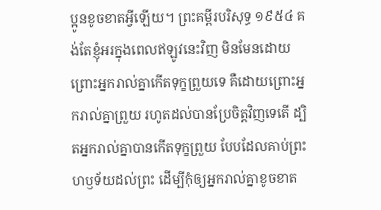ប្អូនខូចខាតអ្វីឡើយ។ ព្រះគម្ពីរបរិសុទ្ធ ១៩៥៤ គង់តែខ្ញុំអរក្នុងពេលឥឡូវនេះវិញ មិនមែនដោយព្រោះអ្នករាល់គ្នាកើតទុក្ខព្រួយទេ គឺដោយព្រោះអ្នករាល់គ្នាព្រួយ រហូតដល់បានប្រែចិត្តវិញទេតើ ដ្បិតអ្នករាល់គ្នាបានកើតទុក្ខព្រួយ បែបដែលគាប់ព្រះហឫទ័យដល់ព្រះ ដើម្បីកុំឲ្យអ្នករាល់គ្នាខូចខាត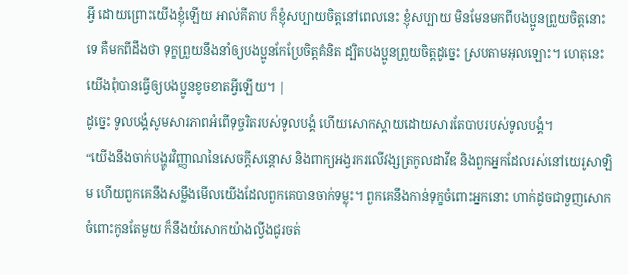អ្វី ដោយព្រោះយើងខ្ញុំឡើយ អាល់គីតាប ក៏ខ្ញុំសប្បាយចិត្ដនៅពេលនេះ ខ្ញុំសប្បាយ មិនមែនមកពីបងប្អូនព្រួយចិត្ដនោះទេ គឺមកពីដឹងថា ទុក្ខព្រួយនឹងនាំឲ្យបងប្អូនកែប្រែចិត្ដគំនិត ដ្បិតបងប្អូនព្រួយចិត្ដដូច្នេះ ស្របតាមអុលឡោះ។ ហេតុនេះ យើងពុំបានធ្វើឲ្យបងប្អូនខូចខាតអ្វីឡើយ។ |
ដូច្នេះ ទូលបង្គំសូមសារភាពអំពើទុច្ចរិតរបស់ទូលបង្គំ ហើយសោកស្ដាយដោយសារតែបាបរបស់ទូលបង្គំ។
“យើងនឹងចាក់បង្ហូរវិញ្ញាណនៃសេចក្ដីសន្ដោស និងពាក្យអង្វរករលើវង្សត្រកូលដាវីឌ និងពួកអ្នកដែលរស់នៅយេរូសាឡិម ហើយពួកគេនឹងសម្លឹងមើលយើងដែលពួកគេបានចាក់ទម្លុះ។ ពួកគេនឹងកាន់ទុក្ខចំពោះអ្នកនោះ ហាក់ដូចជាទួញសោកចំពោះកូនតែមួយ ក៏នឹងយំសោកយ៉ាងល្វីងជូរចត់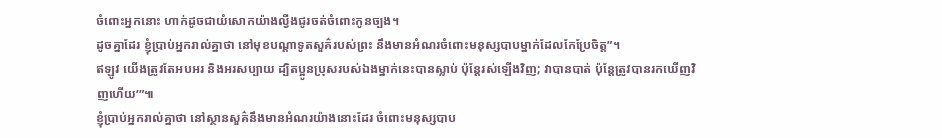ចំពោះអ្នកនោះ ហាក់ដូចជាយំសោកយ៉ាងល្វីងជូរចត់ចំពោះកូនច្បង។
ដូចគ្នាដែរ ខ្ញុំប្រាប់អ្នករាល់គ្នាថា នៅមុខបណ្ដាទូតសួគ៌របស់ព្រះ នឹងមានអំណរចំពោះមនុស្សបាបម្នាក់ដែលកែប្រែចិត្ត”។
ឥឡូវ យើងត្រូវតែអបអរ និងអរសប្បាយ ដ្បិតប្អូនប្រុសរបស់ឯងម្នាក់នេះបានស្លាប់ ប៉ុន្តែរស់ឡើងវិញ; វាបានបាត់ ប៉ុន្តែត្រូវបានរកឃើញវិញហើយ’”៕
ខ្ញុំប្រាប់អ្នករាល់គ្នាថា នៅស្ថានសួគ៌នឹងមានអំណរយ៉ាងនោះដែរ ចំពោះមនុស្សបាប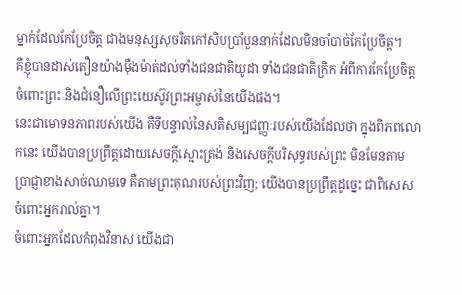ម្នាក់ដែលកែប្រែចិត្ត ជាងមនុស្សសុចរិតកៅសិបប្រាំបួននាក់ដែលមិនចាំបាច់កែប្រែចិត្ត។
គឺខ្ញុំបានដាស់តឿនយ៉ាងម៉ឺងម៉ាត់ដល់ទាំងជនជាតិយូដា ទាំងជនជាតិក្រិក អំពីការកែប្រែចិត្តចំពោះព្រះ និងជំនឿលើព្រះយេស៊ូវព្រះអម្ចាស់នៃយើងផង។
នេះជាមោទនភាពរបស់យើង គឺទីបន្ទាល់នៃសតិសម្បជញ្ញៈរបស់យើងដែលថា ក្នុងពិភពលោកនេះ យើងបានប្រព្រឹត្តដោយសេចក្ដីស្មោះត្រង់ និងសេចក្ដីបរិសុទ្ធរបស់ព្រះ មិនមែនតាមប្រាជ្ញាខាងសាច់ឈាមទេ គឺតាមព្រះគុណរបស់ព្រះវិញ; យើងបានប្រព្រឹត្តដូច្នេះ ជាពិសេសចំពោះអ្នករាល់គ្នា។
ចំពោះអ្នកដែលកំពុងវិនាស យើងជា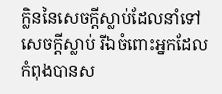ក្លិននៃសេចក្ដីស្លាប់ដែលនាំទៅសេចក្ដីស្លាប់ រីឯចំពោះអ្នកដែលកំពុងបានស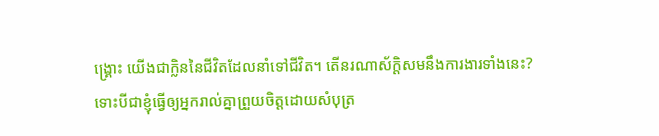ង្គ្រោះ យើងជាក្លិននៃជីវិតដែលនាំទៅជីវិត។ តើនរណាស័ក្ដិសមនឹងការងារទាំងនេះ?
ទោះបីជាខ្ញុំធ្វើឲ្យអ្នករាល់គ្នាព្រួយចិត្តដោយសំបុត្រ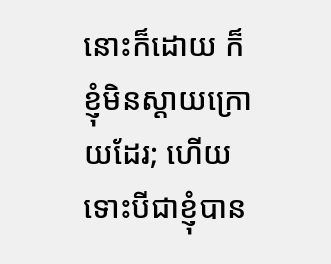នោះក៏ដោយ ក៏ខ្ញុំមិនស្ដាយក្រោយដែរ; ហើយទោះបីជាខ្ញុំបាន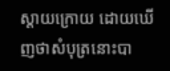ស្ដាយក្រោយ ដោយឃើញថាសំបុត្រនោះបា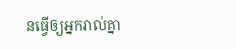នធ្វើឲ្យអ្នករាល់គ្នា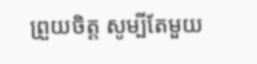ព្រួយចិត្ត សូម្បីតែមួយ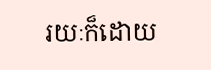រយៈក៏ដោយ